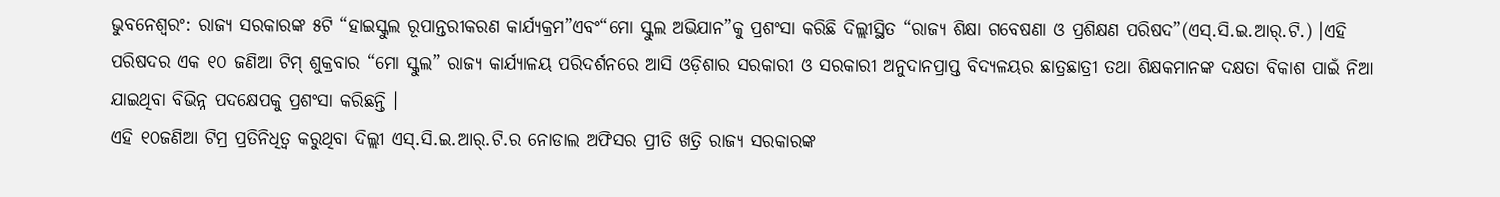ଭୁବନେଶ୍ୱରଂ: ରାଜ୍ୟ ସରକାରଙ୍କ ୫ଟି “ହାଇସ୍କୁଲ ରୂପାନ୍ତରୀକରଣ କାର୍ଯ୍ୟକ୍ରମ”ଏବଂ“ମୋ ସ୍କୁଲ ଅଭିଯାନ”କୁ ପ୍ରଶଂସା କରିଛି ଦିଲ୍ଲୀସ୍ଥିତ “ରାଜ୍ୟ ଶିକ୍ଷା ଗବେଷଣା ଓ ପ୍ରଶିକ୍ଷଣ ପରିଷଦ”(ଏସ୍.ସି.ଇ.ଆର୍.ଟି.) ।ଏହି ପରିଷଦର ଏକ ୧୦ ଜଣିଆ ଟିମ୍ ଶୁକ୍ରବାର “ମୋ ସ୍କୁଲ” ରାଜ୍ୟ କାର୍ଯ୍ୟାଳୟ ପରିଦର୍ଶନରେ ଆସି ଓଡ଼ିଶାର ସରକାରୀ ଓ ସରକାରୀ ଅନୁଦାନପ୍ରାପ୍ତ ବିଦ୍ୟଳୟର ଛାତ୍ରଛାତ୍ରୀ ତଥା ଶିକ୍ଷକମାନଙ୍କ ଦକ୍ଷତା ବିକାଶ ପାଇଁ ନିଆ ଯାଇଥିବା ବିଭିନ୍ନ ପଦକ୍ଷେପକୁ ପ୍ରଶଂସା କରିଛନ୍ତି ।
ଏହି ୧୦ଜଣିଆ ଟିମ୍ର ପ୍ରତିନିଧିତ୍ୱ କରୁଥିବା ଦିଲ୍ଲୀ ଏସ୍.ସି.ଇ.ଆର୍.ଟି.ର ନୋଡାଲ ଅଫିସର ପ୍ରୀତି ଖତ୍ରି ରାଜ୍ୟ ସରକାରଙ୍କ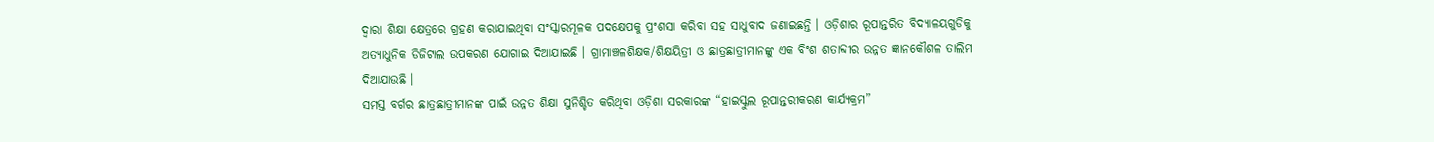ଦ୍ୱାରା ଶିକ୍ଷା କ୍ଷେତ୍ରରେ ଗ୍ରହଣ କରାଯାଇଥିବା ସଂସ୍କାରମୂଳକ ପଦକ୍ଷେପକୁ ପ୍ରଂଶସା କରିବା ସହ ସାଧୁବାଦ ଜଣାଇଛନ୍ତି । ଓଡ଼ିଶାର ରୂପାନ୍ତରିତ ବିଦ୍ୟାଳୟଗୁଡିକୁ ଅତ୍ୟାଧୁନିକ ଡିଜିଟାଲ ଉପକରଣ ଯୋଗାଇ ଦିଆଯାଇଛି । ଗ୍ରାମାଞ୍ଚଳଶିକ୍ଷକ/ଶିକ୍ଷୟିତ୍ରୀ ଓ ଛାତ୍ରଛାତ୍ରୀମାନଙ୍କୁ ଏକ ବିଂଶ ଶତାବ୍ଦୀର ଉନ୍ନତ ଜ୍ଞାନକୌଶଳ ତାଲିମ ଦିଆଯାଉଛି ।
ସମସ୍ତ ବର୍ଗର ଛାତ୍ରଛାତ୍ରୀମାନଙ୍କ ପାଇଁ ଉନ୍ନତ ଶିକ୍ଷା ସୁନିଶ୍ଚିତ କରିଥିବା ଓଡ଼ିଶା ସରକାରଙ୍କ “ହାଇସ୍କୁଲ ରୂପାନ୍ତରୀକରଣ କାର୍ଯ୍ୟକ୍ରମ”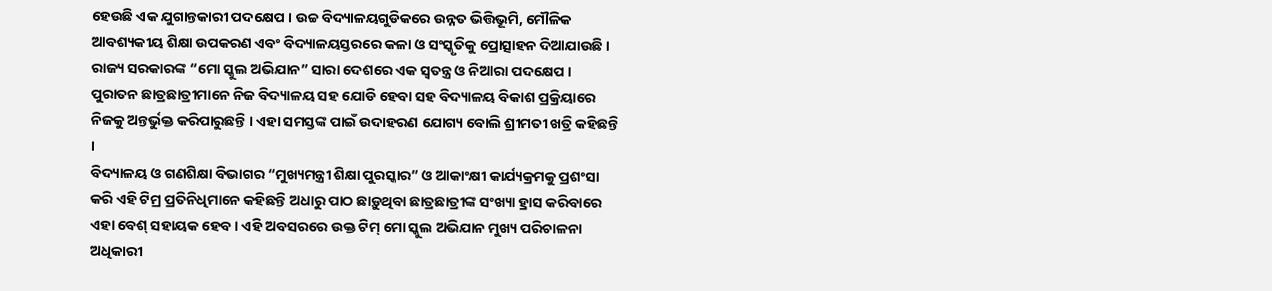ହେଉଛି ଏକ ଯୁଗାନ୍ତକାରୀ ପଦକ୍ଷେପ । ଉଚ୍ଚ ବିଦ୍ୟାଳୟଗୁଡିକରେ ଉନ୍ନତ ଭିତ୍ତିଭୂମି, ମୌଳିକ ଆବଶ୍ୟକୀୟ ଶିକ୍ଷା ଉପକରଣ ଏବଂ ବିଦ୍ୟାଳୟସ୍ତରରେ କଳା ଓ ସଂସ୍କୃତିକୁ ପ୍ରୋତ୍ସାହନ ଦିଆଯାଉଛି । ରାଜ୍ୟ ସରକାରଙ୍କ “ମୋ ସ୍କୁଲ ଅଭିଯାନ” ସାରା ଦେଶରେ ଏକ ସ୍ୱତନ୍ତ୍ର ଓ ନିଆରା ପଦକ୍ଷେପ । ପୁରାତନ ଛାତ୍ରଛାତ୍ରୀମାନେ ନିଜ ବିଦ୍ୟାଳୟ ସହ ଯୋଡି ହେବା ସହ ବିଦ୍ୟାଳୟ ବିକାଶ ପ୍ରକ୍ରିୟାରେ ନିଜକୁ ଅନ୍ତର୍ଭୁକ୍ତ କରିପାରୁଛନ୍ତି । ଏହା ସମସ୍ତଙ୍କ ପାଇଁ ଉଦାହରଣ ଯୋଗ୍ୟ ବୋଲି ଶ୍ରୀମତୀ ଖତ୍ରି କହିଛନ୍ତି ।
ବିଦ୍ୟାଳୟ ଓ ଗଣଶିକ୍ଷା ବିଭାଗର “ମୁଖ୍ୟମନ୍ତ୍ରୀ ଶିକ୍ଷା ପୁରସ୍କାର” ଓ ଆକାଂକ୍ଷୀ କାର୍ଯ୍ୟକ୍ରମକୁ ପ୍ରଶଂସା କରି ଏହି ଟିମ୍ର ପ୍ରତିନିଧିମାନେ କହିଛନ୍ତି ଅଧାରୁ ପାଠ ଛାଡ଼ୁଥିବା ଛାତ୍ରଛାତ୍ରୀଙ୍କ ସଂଖ୍ୟା ହ୍ରାସ କରିବାରେ ଏହା ବେଶ୍ ସହାୟକ ହେବ । ଏହି ଅବସରରେ ଉକ୍ତ ଟିମ୍ ମୋ ସ୍କୁଲ ଅଭିଯାନ ମୁଖ୍ୟ ପରିଚାଳନା ଅଧିକାରୀ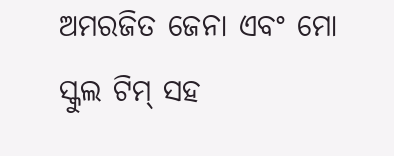ଅମରଜିତ ଜେନା ଏବଂ ମୋ ସ୍କୁଲ ଟିମ୍ ସହ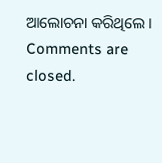ଆଲୋଚନା କରିଥିଲେ ।
Comments are closed.